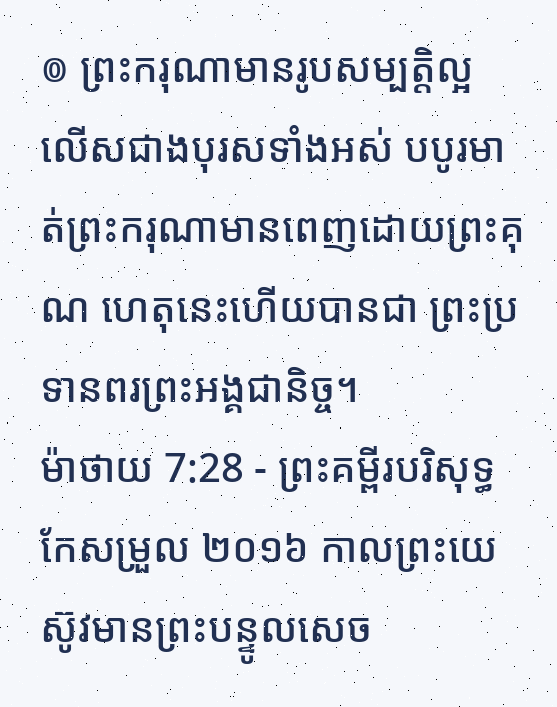៙ ព្រះករុណាមានរូបសម្បត្តិល្អ លើសជាងបុរសទាំងអស់ បបូរមាត់ព្រះករុណាមានពេញដោយព្រះគុណ ហេតុនេះហើយបានជា ព្រះប្រទានពរព្រះអង្គជានិច្ច។
ម៉ាថាយ 7:28 - ព្រះគម្ពីរបរិសុទ្ធកែសម្រួល ២០១៦ កាលព្រះយេស៊ូវមានព្រះបន្ទូលសេច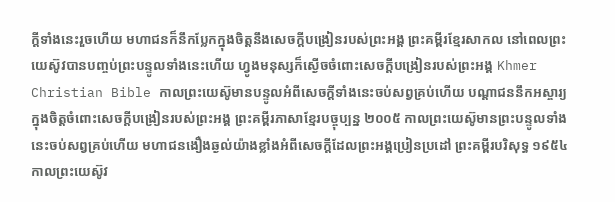ក្តីទាំងនេះរួចហើយ មហាជនក៏នឹកប្លែកក្នុងចិត្តនឹងសេចក្តីបង្រៀនរបស់ព្រះអង្គ ព្រះគម្ពីរខ្មែរសាកល នៅពេលព្រះយេស៊ូវបានបញ្ចប់ព្រះបន្ទូលទាំងនេះហើយ ហ្វូងមនុស្សក៏ស្ងើចចំពោះសេចក្ដីបង្រៀនរបស់ព្រះអង្គ Khmer Christian Bible កាលព្រះយេស៊ូមានបន្ទូលអំពីសេចក្ដីទាំងនេះចប់សព្វគ្រប់ហើយ បណ្ដាជននឹកអស្ចារ្យក្នុងចិត្ដចំពោះសេចក្ដីបង្រៀនរបស់ព្រះអង្គ ព្រះគម្ពីរភាសាខ្មែរបច្ចុប្បន្ន ២០០៥ កាលព្រះយេស៊ូមានព្រះបន្ទូលទាំងនេះចប់សព្វគ្រប់ហើយ មហាជនងឿងឆ្ងល់យ៉ាងខ្លាំងអំពីសេចក្ដីដែលព្រះអង្គប្រៀនប្រដៅ ព្រះគម្ពីរបរិសុទ្ធ ១៩៥៤ កាលព្រះយេស៊ូវ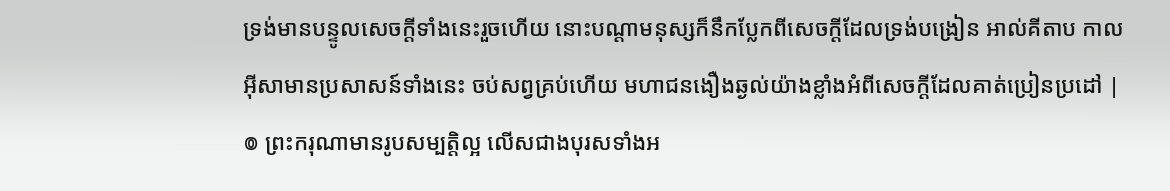ទ្រង់មានបន្ទូលសេចក្ដីទាំងនេះរួចហើយ នោះបណ្តាមនុស្សក៏នឹកប្លែកពីសេចក្ដីដែលទ្រង់បង្រៀន អាល់គីតាប កាលអ៊ីសាមានប្រសាសន៍ទាំងនេះ ចប់សព្វគ្រប់ហើយ មហាជនងឿងឆ្ងល់យ៉ាងខ្លាំងអំពីសេចក្ដីដែលគាត់ប្រៀនប្រដៅ |
៙ ព្រះករុណាមានរូបសម្បត្តិល្អ លើសជាងបុរសទាំងអ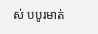ស់ បបូរមាត់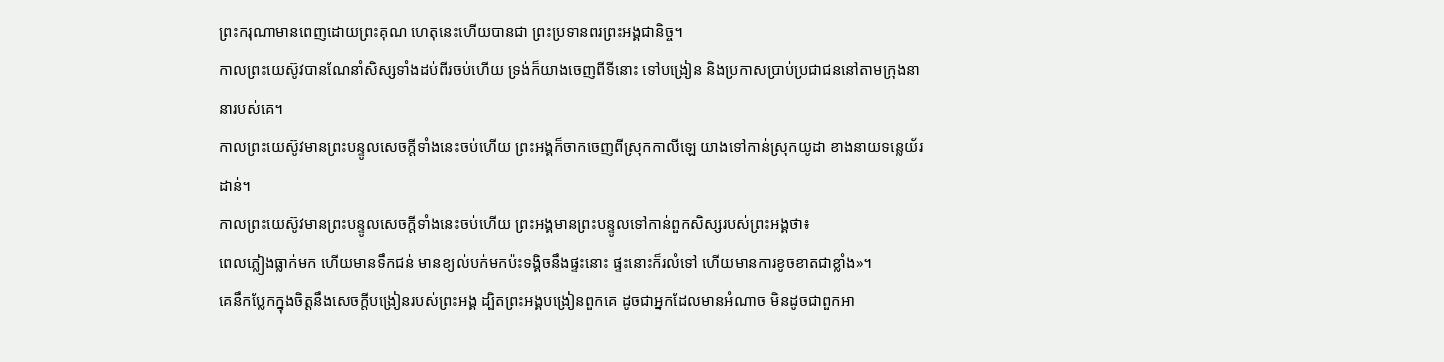ព្រះករុណាមានពេញដោយព្រះគុណ ហេតុនេះហើយបានជា ព្រះប្រទានពរព្រះអង្គជានិច្ច។
កាលព្រះយេស៊ូវបានណែនាំសិស្សទាំងដប់ពីរចប់ហើយ ទ្រង់ក៏យាងចេញពីទីនោះ ទៅបង្រៀន និងប្រកាសប្រាប់ប្រជាជននៅតាមក្រុងនានារបស់គេ។
កាលព្រះយេស៊ូវមានព្រះបន្ទូលសេចក្ដីទាំងនេះចប់ហើយ ព្រះអង្គក៏ចាកចេញពីស្រុកកាលីឡេ យាងទៅកាន់ស្រុកយូដា ខាងនាយទន្លេយ័រដាន់។
កាលព្រះយេស៊ូវមានព្រះបន្ទូលសេចក្តីទាំងនេះចប់ហើយ ព្រះអង្គមានព្រះបន្ទូលទៅកាន់ពួកសិស្សរបស់ព្រះអង្គថា៖
ពេលភ្លៀងធ្លាក់មក ហើយមានទឹកជន់ មានខ្យល់បក់មកប៉ះទង្គិចនឹងផ្ទះនោះ ផ្ទះនោះក៏រលំទៅ ហើយមានការខូចខាតជាខ្លាំង»។
គេនឹកប្លែកក្នុងចិត្តនឹងសេចក្តីបង្រៀនរបស់ព្រះអង្គ ដ្បិតព្រះអង្គបង្រៀនពួកគេ ដូចជាអ្នកដែលមានអំណាច មិនដូចជាពួកអា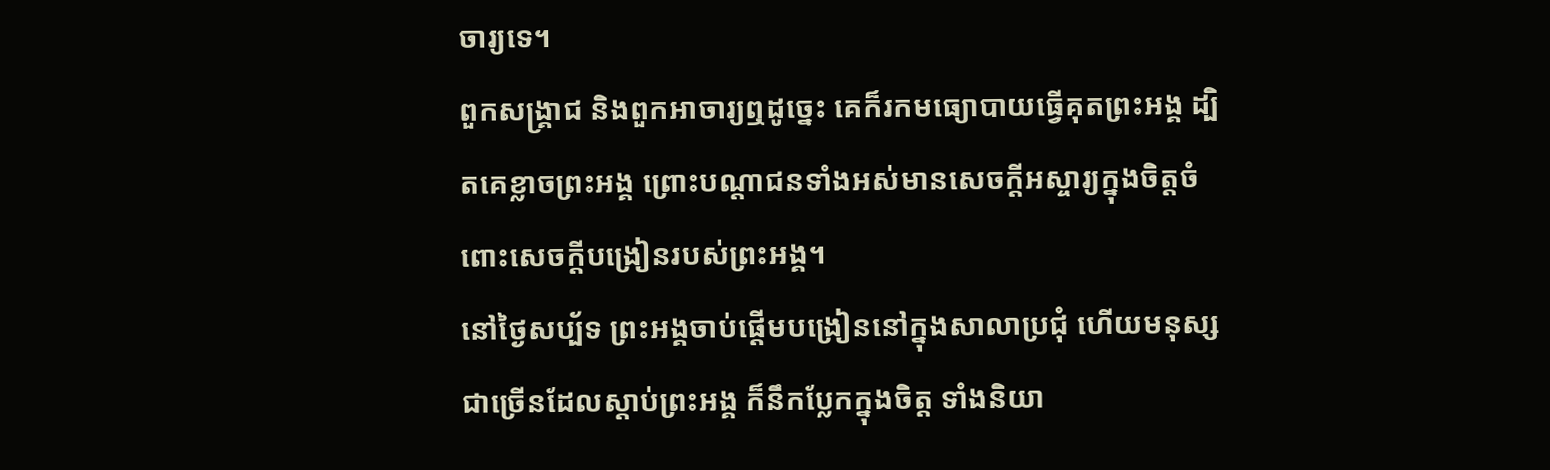ចារ្យទេ។
ពួកសង្គ្រាជ និងពួកអាចារ្យឮដូច្នេះ គេក៏រកមធ្យោបាយធ្វើគុតព្រះអង្គ ដ្បិតគេខ្លាចព្រះអង្គ ព្រោះបណ្តាជនទាំងអស់មានសេចក្តីអស្ចារ្យក្នុងចិត្តចំពោះសេចក្តីបង្រៀនរបស់ព្រះអង្គ។
នៅថ្ងៃសប្ប័ទ ព្រះអង្គចាប់ផ្ដើមបង្រៀននៅក្នុងសាលាប្រជុំ ហើយមនុស្សជាច្រើនដែលស្តាប់ព្រះអង្គ ក៏នឹកប្លែកក្នុងចិត្ត ទាំងនិយា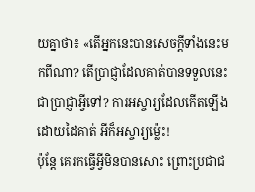យគ្នាថា៖ «តើអ្នកនេះបានសេចក្តីទាំងនេះមកពីណា? តើប្រាជ្ញាដែលគាត់បានទទួលនេះ ជាប្រាជ្ញាអ្វីទៅ? ការអស្ចារ្យដែលកើតឡើងដោយដៃគាត់ អីក៏អស្ចារ្យម៉្លេះ!
ប៉ុន្តែ គេរកធ្វើអ្វីមិនបានសោះ ព្រោះប្រជាជ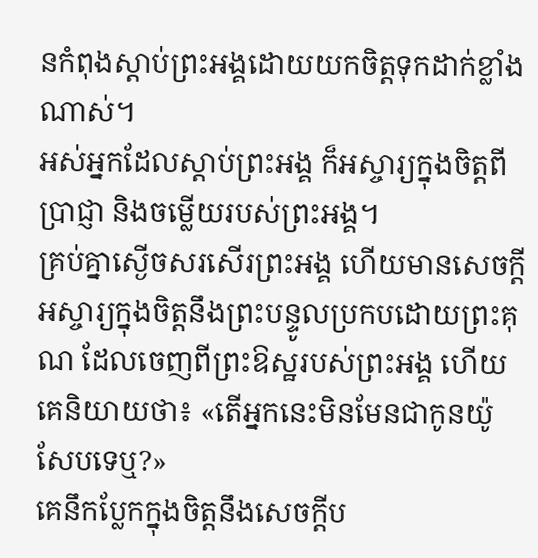នកំពុងស្តាប់ព្រះអង្គដោយយកចិត្តទុកដាក់ខ្លាំងណាស់។
អស់អ្នកដែលស្តាប់ព្រះអង្គ ក៏អស្ចារ្យក្នុងចិត្តពីប្រាជ្ញា និងចម្លើយរបស់ព្រះអង្គ។
គ្រប់គ្នាស្ងើចសរសើរព្រះអង្គ ហើយមានសេចក្ដីអស្ចារ្យក្នុងចិត្តនឹងព្រះបន្ទូលប្រកបដោយព្រះគុណ ដែលចេញពីព្រះឱស្ឋរបស់ព្រះអង្គ ហើយគេនិយាយថា៖ «តើអ្នកនេះមិនមែនជាកូនយ៉ូសែបទេឬ?»
គេនឹកប្លែកក្នុងចិត្តនឹងសេចក្តីប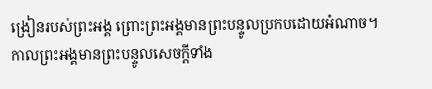ង្រៀនរបស់ព្រះអង្គ ព្រោះព្រះអង្គមានព្រះបន្ទូលប្រកបដោយអំណាច។
កាលព្រះអង្គមានព្រះបន្ទូលសេចក្តីទាំង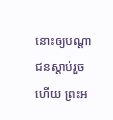នោះឲ្យបណ្តាជនស្តាប់រួចហើយ ព្រះអ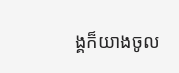ង្គក៏យាងចូល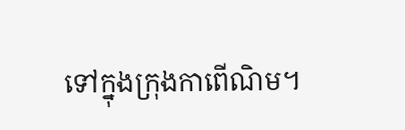ទៅក្នុងក្រុងកាពើណិម។